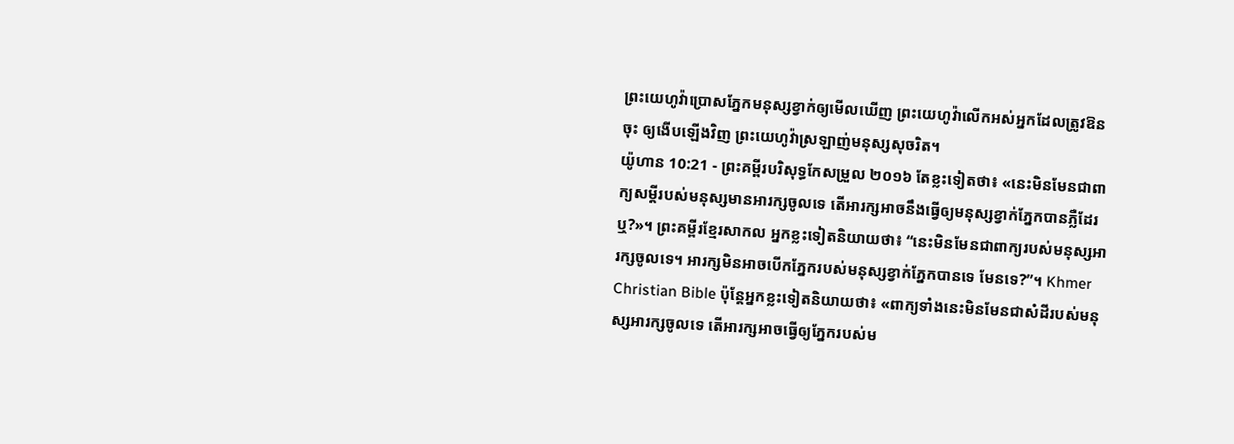ព្រះយេហូវ៉ាប្រោសភ្នែកមនុស្សខ្វាក់ឲ្យមើលឃើញ ព្រះយេហូវ៉ាលើកអស់អ្នកដែលត្រូវឱនចុះ ឲ្យងើបឡើងវិញ ព្រះយេហូវ៉ាស្រឡាញ់មនុស្សសុចរិត។
យ៉ូហាន 10:21 - ព្រះគម្ពីរបរិសុទ្ធកែសម្រួល ២០១៦ តែខ្លះទៀតថា៖ «នេះមិនមែនជាពាក្យសម្ដីរបស់មនុស្សមានអារក្សចូលទេ តើអារក្សអាចនឹងធ្វើឲ្យមនុស្សខ្វាក់ភ្នែកបានភ្លឺដែរឬ?»។ ព្រះគម្ពីរខ្មែរសាកល អ្នកខ្លះទៀតនិយាយថា៖ “នេះមិនមែនជាពាក្យរបស់មនុស្សអារក្សចូលទេ។ អារក្សមិនអាចបើកភ្នែករបស់មនុស្សខ្វាក់ភ្នែកបានទេ មែនទេ?”។ Khmer Christian Bible ប៉ុន្ដែអ្នកខ្លះទៀតនិយាយថា៖ «ពាក្យទាំងនេះមិនមែនជាសំដីរបស់មនុស្សអារក្សចូលទេ តើអារក្សអាចធ្វើឲ្យភ្នែករបស់ម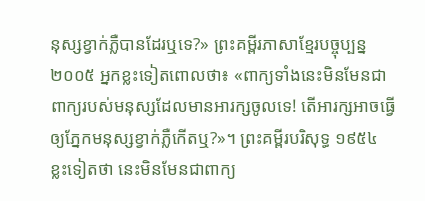នុស្សខ្វាក់ភ្លឺបានដែរឬទេ?» ព្រះគម្ពីរភាសាខ្មែរបច្ចុប្បន្ន ២០០៥ អ្នកខ្លះទៀតពោលថា៖ «ពាក្យទាំងនេះមិនមែនជាពាក្យរបស់មនុស្សដែលមានអារក្សចូលទេ! តើអារក្សអាចធ្វើឲ្យភ្នែកមនុស្សខ្វាក់ភ្លឺកើតឬ?»។ ព្រះគម្ពីរបរិសុទ្ធ ១៩៥៤ ខ្លះទៀតថា នេះមិនមែនជាពាក្យ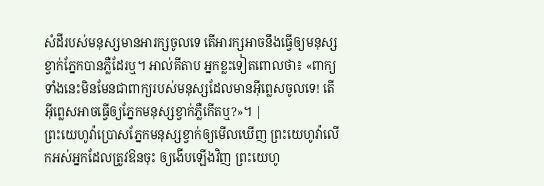សំដីរបស់មនុស្សមានអារក្សចូលទេ តើអារក្សអាចនឹងធ្វើឲ្យមនុស្សខ្វាក់ភ្នែកបានភ្លឺដែរឬ។ អាល់គីតាប អ្នកខ្លះទៀតពោលថា៖ «ពាក្យទាំងនេះមិនមែនជាពាក្យរបស់មនុស្សដែលមានអ៊ីព្លេសចូលទេ! តើអ៊ីព្លេសអាចធ្វើឲ្យភ្នែកមនុស្សខ្វាក់ភ្លឺកើតឬ?»។ |
ព្រះយេហូវ៉ាប្រោសភ្នែកមនុស្សខ្វាក់ឲ្យមើលឃើញ ព្រះយេហូវ៉ាលើកអស់អ្នកដែលត្រូវឱនចុះ ឲ្យងើបឡើងវិញ ព្រះយេហូ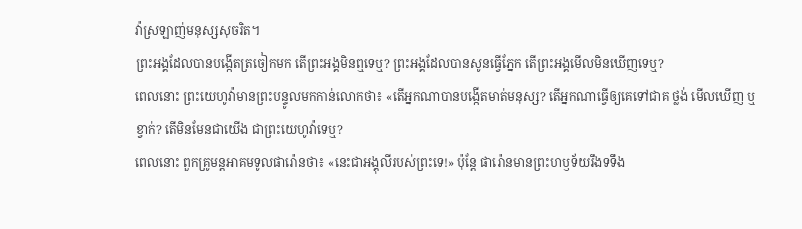វ៉ាស្រឡាញ់មនុស្សសុចរិត។
ព្រះអង្គដែលបានបង្កើតត្រចៀកមក តើព្រះអង្គមិនឮទេឬ? ព្រះអង្គដែលបានសូនធ្វើភ្នែក តើព្រះអង្គមើលមិនឃើញទេឬ?
ពេលនោះ ព្រះយេហូវ៉ាមានព្រះបន្ទូលមកកាន់លោកថា៖ «តើអ្នកណាបានបង្កើតមាត់មនុស្ស? តើអ្នកណាធ្វើឲ្យគេទៅជាគ ថ្លង់ មើលឃើញ ឬខ្វាក់? តើមិនមែនជាយើង ជាព្រះយេហូវ៉ាទេឬ?
ពេលនោះ ពួកគ្រូមន្តអាគមទូលផារ៉ោនថា៖ «នេះជាអង្គុលីរបស់ព្រះទេ!» ប៉ុន្ដែ ផារ៉ោនមានព្រះហឫទ័យរឹងទទឹង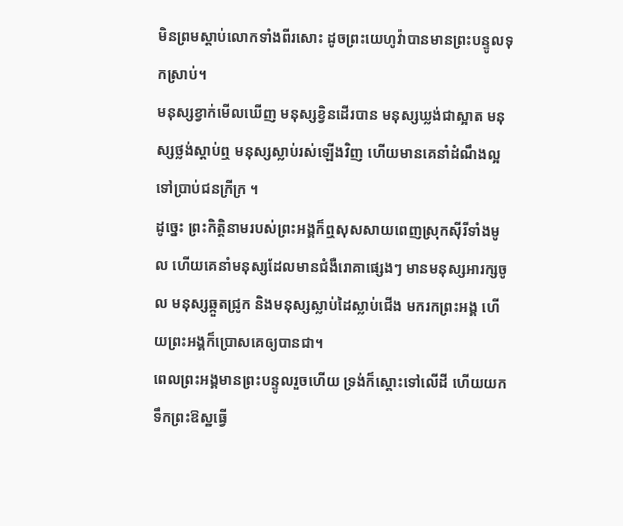មិនព្រមស្តាប់លោកទាំងពីរសោះ ដូចព្រះយេហូវ៉ាបានមានព្រះបន្ទូលទុកស្រាប់។
មនុស្សខ្វាក់មើលឃើញ មនុស្សខ្វិនដើរបាន មនុស្សឃ្លង់ជាស្អាត មនុស្សថ្លង់ស្តាប់ឮ មនុស្សស្លាប់រស់ឡើងវិញ ហើយមានគេនាំដំណឹងល្អទៅប្រាប់ជនក្រីក្រ ។
ដូច្នេះ ព្រះកិត្តិនាមរបស់ព្រះអង្គក៏ឮសុសសាយពេញស្រុកស៊ីរីទាំងមូល ហើយគេនាំមនុស្សដែលមានជំងឺរោគាផ្សេងៗ មានមនុស្សអារក្សចូល មនុស្សឆ្កួតជ្រូក និងមនុស្សស្លាប់ដៃស្លាប់ជើង មករកព្រះអង្គ ហើយព្រះអង្គក៏ប្រោសគេឲ្យបានជា។
ពេលព្រះអង្គមានព្រះបន្ទូលរួចហើយ ទ្រង់ក៏ស្តោះទៅលើដី ហើយយកទឹកព្រះឱស្ឋធ្វើ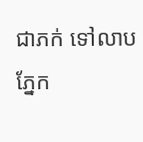ជាភក់ ទៅលាបភ្នែក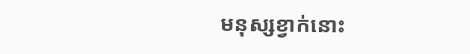មនុស្សខ្វាក់នោះ